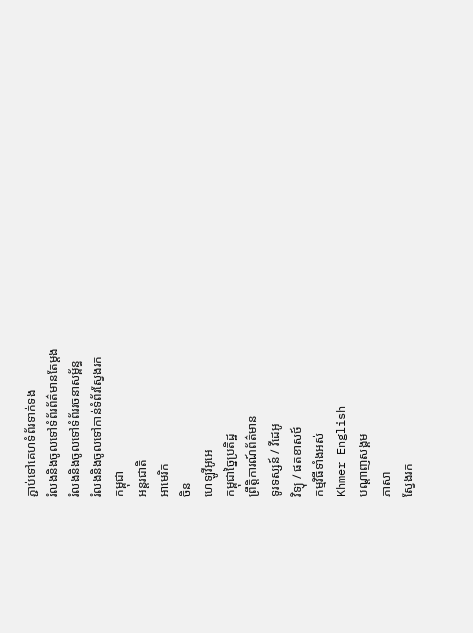ភ្ជាប់ទៅគេហទំព័រទាក់ទង
រំលងនិងចូលទៅទំព័រព័ត៌មានតែម្តង
រំលងនិងចូលទៅទំព័ររចនាសម្ព័ន្ធ
រំលងនិងចូលទៅកាន់ទំព័រស្វែងរក
កម្ពុជា
អន្តរជាតិ
អាមេរិក
ចិន
ហេឡូវីអូអេ
កម្ពុជាច្នៃប្រតិដ្ឋ
ព្រឹត្តិការណ៍ព័ត៌មាន
ទូរទស្សន៍ / វីដេអូ
វិទ្យុ / ផតខាសថ៍
កម្មវិធីទាំងអស់
Khmer English
បណ្តាញសង្គម
ភាសា
ស្វែងរក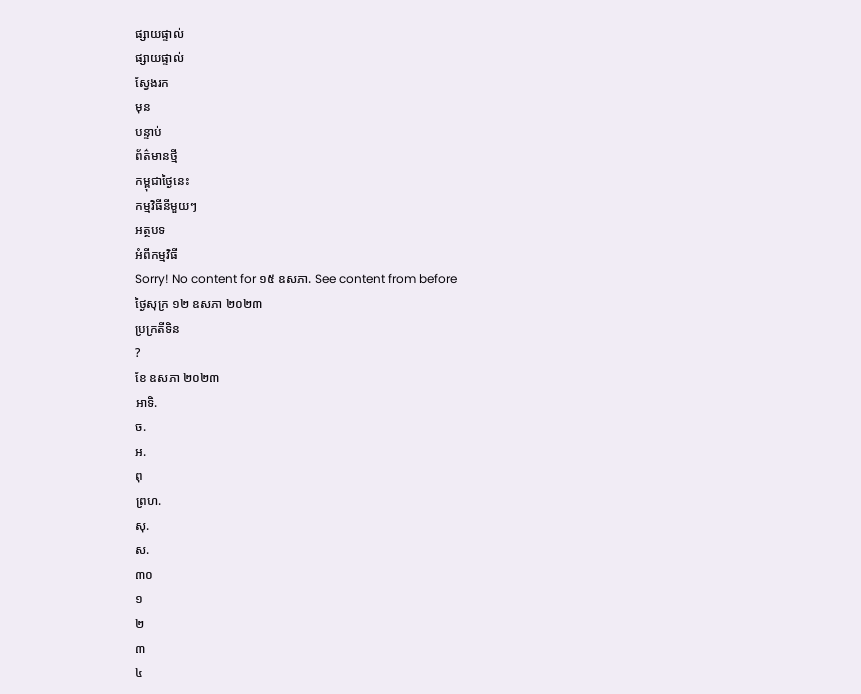ផ្សាយផ្ទាល់
ផ្សាយផ្ទាល់
ស្វែងរក
មុន
បន្ទាប់
ព័ត៌មានថ្មី
កម្ពុជាថ្ងៃនេះ
កម្មវិធីនីមួយៗ
អត្ថបទ
អំពីកម្មវិធី
Sorry! No content for ១៥ ឧសភា. See content from before
ថ្ងៃសុក្រ ១២ ឧសភា ២០២៣
ប្រក្រតីទិន
?
ខែ ឧសភា ២០២៣
អាទិ.
ច.
អ.
ពុ
ព្រហ.
សុ.
ស.
៣០
១
២
៣
៤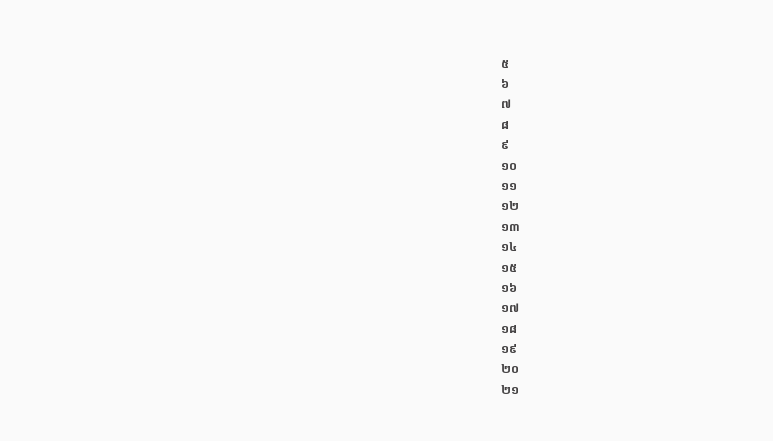៥
៦
៧
៨
៩
១០
១១
១២
១៣
១៤
១៥
១៦
១៧
១៨
១៩
២០
២១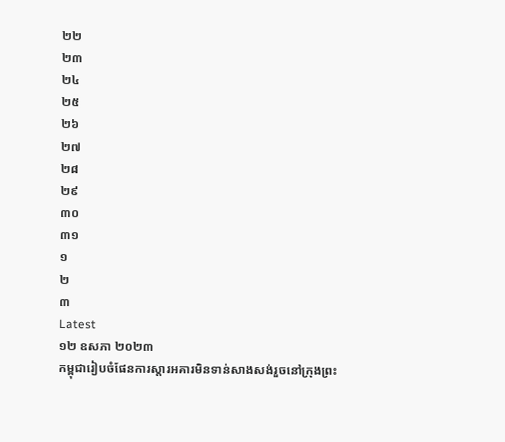២២
២៣
២៤
២៥
២៦
២៧
២៨
២៩
៣០
៣១
១
២
៣
Latest
១២ ឧសភា ២០២៣
កម្ពុជារៀបចំផែនការស្តារអគារមិនទាន់សាងសង់រួចនៅក្រុងព្រះ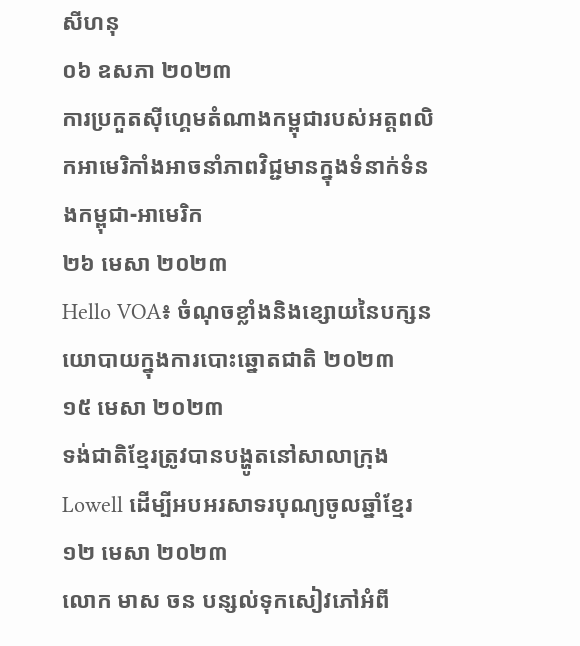សីហនុ
០៦ ឧសភា ២០២៣
ការប្រកួតស៊ីហ្គេមតំណាងកម្ពុជារបស់អត្តពលិកអាមេរិកាំងអាចនាំភាពវិជ្ជមានក្នុងទំនាក់ទំនងកម្ពុជា-អាមេរិក
២៦ មេសា ២០២៣
Hello VOA៖ ចំណុចខ្លាំងនិងខ្សោយនៃបក្សនយោបាយក្នុងការបោះឆ្នោតជាតិ ២០២៣
១៥ មេសា ២០២៣
ទង់ជាតិខ្មែរត្រូវបានបង្ហូតនៅសាលាក្រុង Lowell ដើម្បីអបអរសាទរបុណ្យចូលឆ្នាំខ្មែរ
១២ មេសា ២០២៣
លោក មាស ចន បន្សល់ទុកសៀវភៅអំពី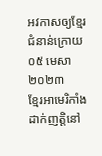អវកាសឲ្យខ្មែរជំនាន់ក្រោយ
០៥ មេសា ២០២៣
ខ្មែរអាមេរិកាំងដាក់ញត្តិនៅ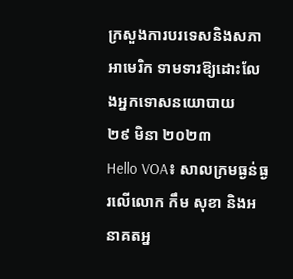ក្រសួងការបរទេសនិងសភាអាមេរិក ទាមទារឱ្យដោះលែងអ្នកទោសនយោបាយ
២៩ មិនា ២០២៣
Hello VOA៖ សាលក្រមធ្ងន់ធ្ងរលើលោក កឹម សុខា និងអនាគតអ្ន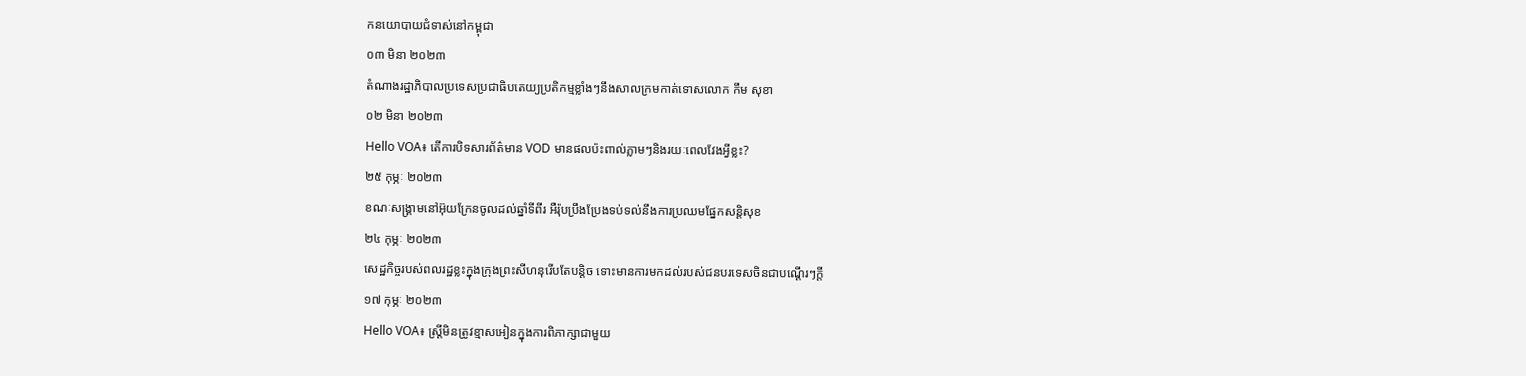កនយោបាយជំទាស់នៅកម្ពុជា
០៣ មិនា ២០២៣
តំណាងរដ្ឋាភិបាលប្រទេសប្រជាធិបតេយ្យប្រតិកម្មខ្លាំងៗនឹងសាលក្រមកាត់ទោសលោក កឹម សុខា
០២ មិនា ២០២៣
Hello VOA៖ តើការបិទសារព័ត៌មាន VOD មានផលប៉ះពាល់ភ្លាមៗនិងរយៈពេលវែងអ្វីខ្លះ?
២៥ កុម្ភៈ ២០២៣
ខណៈសង្គ្រាមនៅអ៊ុយក្រែនចូលដល់ឆ្នាំទីពីរ អឺរ៉ុបប្រឹងប្រែងទប់ទល់នឹងការប្រឈមផ្នែកសន្តិសុខ
២៤ កុម្ភៈ ២០២៣
សេដ្ឋកិច្ចរបស់ពលរដ្ឋខ្លះក្នុងក្រុងព្រះសីហនុរើបតែបន្តិច ទោះមានការមកដល់របស់ជនបរទេសចិនជាបណ្តើរៗក្តី
១៧ កុម្ភៈ ២០២៣
Hello VOA៖ ស្ត្រីមិនត្រូវខ្មាសអៀនក្នុងការពិភាក្សាជាមួយ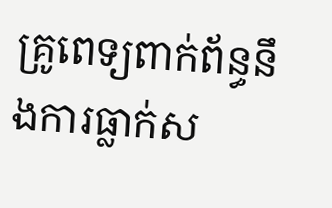គ្រូពេទ្យពាក់ព័ន្ធនឹងការធ្លាក់ស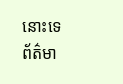នោះទេ
ព័ត៌មា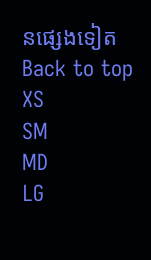នផ្សេងទៀត
Back to top
XS
SM
MD
LG